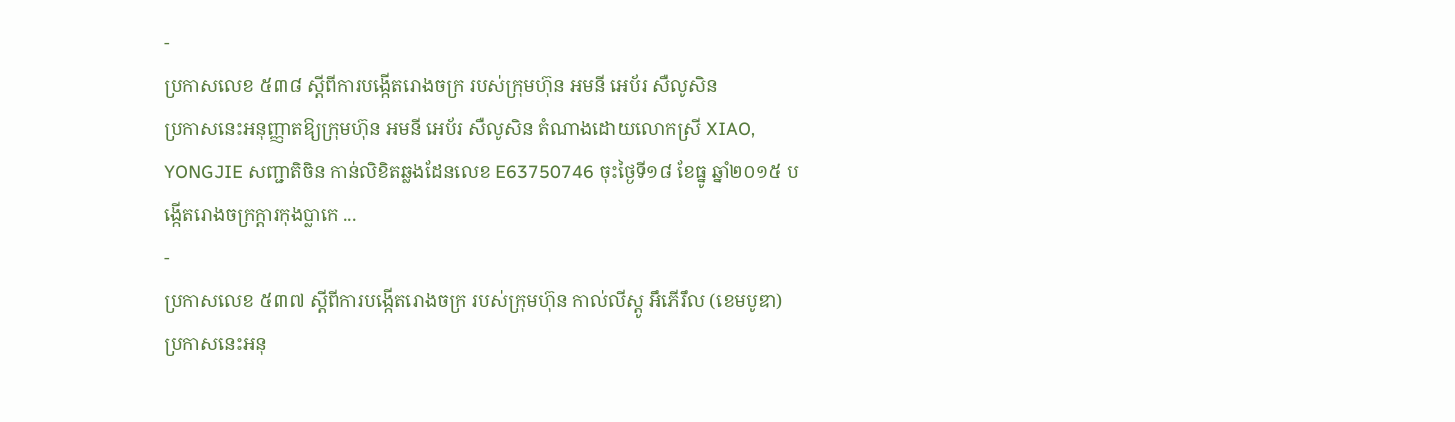-
ប្រកាសលេខ ៥៣៨ ស្តីពីការបង្កើតរោងចក្រ របស់ក្រុមហ៊ុន អមនី អេប័រ សឺលូសិន
ប្រកាសនេះអនុញ្ញាតឱ្យក្រុមហ៊ុន អមនី អេប័រ សឺលូសិន តំណាងដោយលោកស្រី XIAO, YONGJIE សញ្ជាតិចិន កាន់លិខិតឆ្លងដែនលេខ E63750746 ចុះថ្ងៃទី១៨ ខែធ្នូ ឆ្នាំ២០១៥ បង្កើតរោងចក្រក្តារកុងប្លាកេ ...
-
ប្រកាសលេខ ៥៣៧ ស្តីពីការបង្កើតរោងចក្រ របស់ក្រុមហ៊ុន កាល់លីស្តូ អឹភើរឹល (ខេមបូឌា)
ប្រកាសនេះអនុ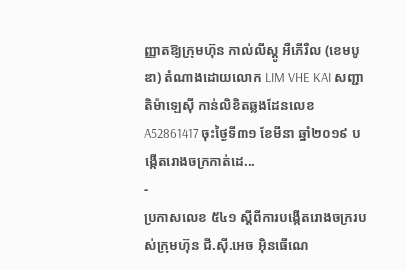ញ្ញាតឱ្យក្រុមហ៊ុន កាល់លីស្តូ អឺភើរឺល (ខេមបូឌា) តំណាងដោយលោក LIM VHE KAI សញ្ជាតិម៉ាឡេស៊ី កាន់លិខិតឆ្លងដែនលេខ A52861417 ចុះថ្ងៃទី៣១ ខែមីនា ឆ្នាំ២០១៩ បង្កើតរោងចក្រកាត់ដេ...
-
ប្រកាសលេខ ៥៤១ ស្តីពីការបង្កើតរោងចក្ររបស់ក្រុមហ៊ុន ជី.ស៊ី.អេច អ៊ិនធើណេ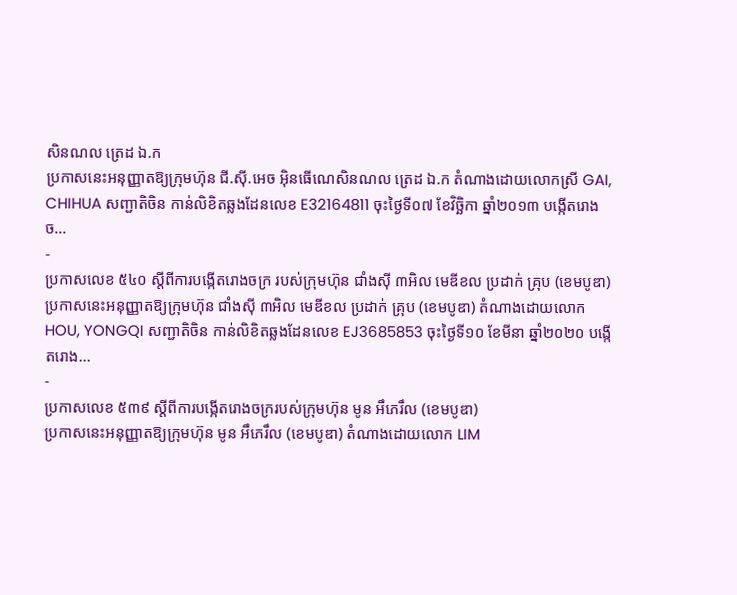សិនណល ត្រេដ ឯ.ក
ប្រកាសនេះអនុញ្ញាតឱ្យក្រុមហ៊ុន ជី.ស៊ី.អេច អ៊ិនធើណេសិនណល ត្រេដ ឯ.ក តំណាងដោយលោកស្រី GAI, CHIHUA សញ្ជាតិចិន កាន់លិខិតឆ្លងដែនលេខ E32164811 ចុះថ្ងៃទី០៧ ខែវិច្ឆិកា ឆ្នាំ២០១៣ បង្កើតរោងច...
-
ប្រកាសលេខ ៥៤០ ស្តីពីការបង្កើតរោងចក្រ របស់ក្រុមហ៊ុន ជាំងស៊ី ៣អិល មេឌីខល ប្រដាក់ គ្រុប (ខេមបូឌា)
ប្រកាសនេះអនុញ្ញាតឱ្យក្រុមហ៊ុន ជាំងស៊ី ៣អិល មេឌីខល ប្រដាក់ គ្រុប (ខេមបូឌា) តំណាងដោយលោក HOU, YONGQI សញ្ជាតិចិន កាន់លិខិតឆ្លងដែនលេខ EJ3685853 ចុះថ្ងៃទី១០ ខែមីនា ឆ្នាំ២០២០ បង្កើតរោង...
-
ប្រកាសលេខ ៥៣៩ ស្តីពីការបង្កើតរោងចក្ររបស់ក្រុមហ៊ុន មូន អឹភេរឹល (ខេមបូឌា)
ប្រកាសនេះអនុញ្ញាតឱ្យក្រុមហ៊ុន មូន អឹភេរឹល (ខេមបូឌា) តំណាងដោយលោក LIM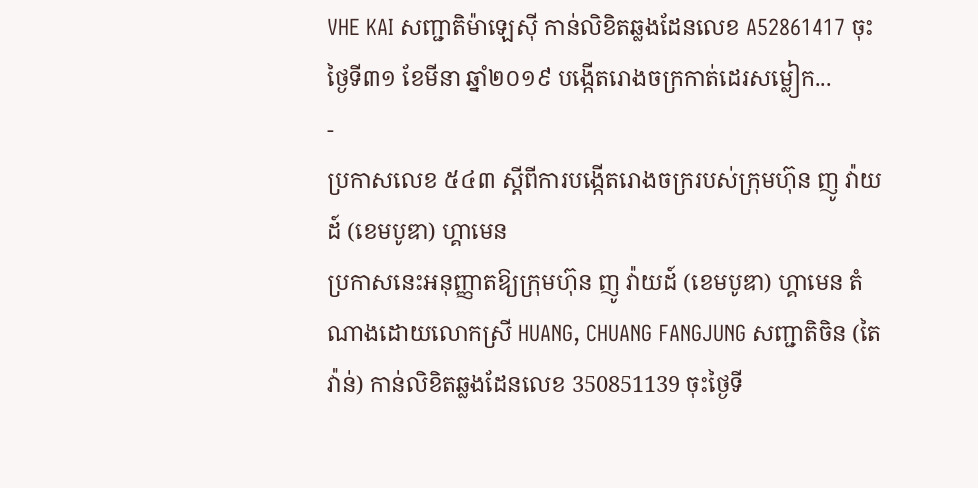VHE KAI សញ្ជាតិម៉ាឡេស៊ី កាន់លិខិតឆ្លងដែនលេខ A52861417 ចុះថ្ងៃទី៣១ ខែមីនា ឆ្នាំ២០១៩ បង្កើតរោងចក្រកាត់ដេរសម្លៀក...
-
ប្រកាសលេខ ៥៤៣ ស្តីពីការបង្កើតរោងចក្ររបស់ក្រុមហ៊ុន ញូ វ៉ាយដ៍ (ខេមបូឌា) ហ្គាមេន
ប្រកាសនេះអនុញ្ញាតឱ្យក្រុមហ៊ុន ញូ វ៉ាយដ៍ (ខេមបូឌា) ហ្គាមេន តំណាងដោយលោកស្រី HUANG, CHUANG FANGJUNG សញ្ជាតិចិន (តៃវ៉ាន់) កាន់លិខិតឆ្លងដែនលេខ 350851139 ចុះថ្ងៃទី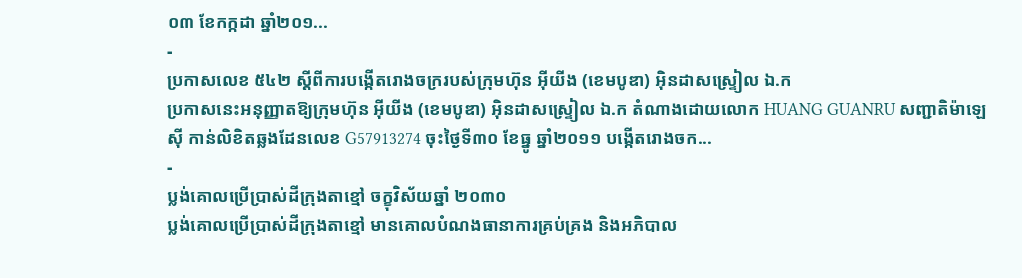០៣ ខែកក្កដា ឆ្នាំ២០១...
-
ប្រកាសលេខ ៥៤២ ស្តីពីការបង្កើតរោងចក្ររបស់ក្រុមហ៊ុន អ៊ីយីង (ខេមបូឌា) អ៊ិនដាសស្ទ្រៀល ឯ.ក
ប្រកាសនេះអនុញ្ញាតឱ្យក្រុមហ៊ុន អ៊ីយីង (ខេមបូឌា) អ៊ិនដាសស្ទ្រៀល ឯ.ក តំណាងដោយលោក HUANG GUANRU សញ្ជាតិម៉ាឡេស៊ី កាន់លិខិតឆ្លងដែនលេខ G57913274 ចុះថ្ងៃទី៣០ ខែធ្នូ ឆ្នាំ២០១១ បង្កើតរោងចក...
-
ប្លង់គោលប្រើប្រាស់ដីក្រុងតាខ្មៅ ចក្ខុវិស័យឆ្នាំ ២០៣០
ប្លង់គោលប្រើប្រាស់ដីក្រុងតាខ្មៅ មានគោលបំណងធានាការគ្រប់គ្រង និងអភិបាល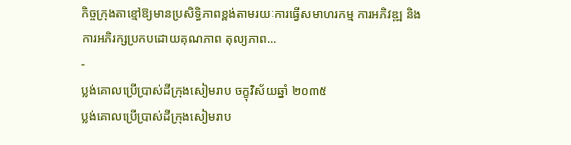កិច្ចក្រុងតាខ្មៅឱ្យមានប្រសិទ្ធិភាពខ្ពង់តាមរយៈការធ្វើសមាហរកម្ម ការអភិវឌ្ឍ និងការអភិរក្សប្រកបដោយគុណភាព តុល្យភាព...
-
ប្លង់គោលប្រើប្រាស់ដីក្រុងសៀមរាប ចក្ខុវិស័យឆ្នាំ ២០៣៥
ប្លង់គោលប្រើប្រាស់ដីក្រុងសៀមរាប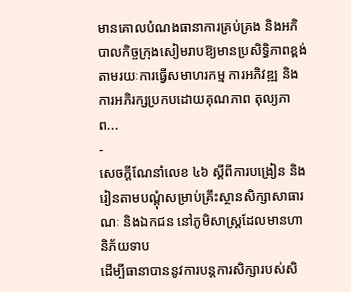មានគោលបំណងធានាការគ្រប់គ្រង និងអភិបាលកិច្ចក្រុងសៀមរាបឱ្យមានប្រសិទ្ធិភាពខ្ពង់តាមរយៈការធ្វើសមាហរកម្ម ការអភិវឌ្ឍ និងការអភិរក្សប្រកបដោយគុណភាព តុល្យភាព...
-
សេចក្តីណែនាំលេខ ៤៦ ស្តីពីការបង្រៀន និងរៀនតាមបណ្ដុំសម្រាប់គ្រឹះស្ថានសិក្សាសាធារណៈ និងឯកជន នៅភូមិសាស្ត្រដែលមានហានិភ័យទាប
ដើម្បីធានាបាននូវការបន្តការសិក្សារបស់សិ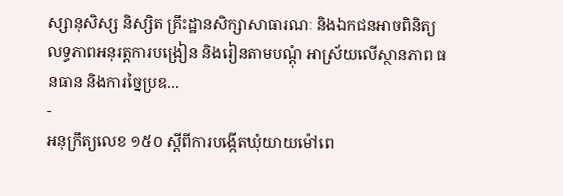ស្សានុសិស្ស និស្សិត គ្រឹះដ្ឋានសិក្សាសាធារណៈ និងឯកជនអាចពិនិត្យលទ្ធភាពអនុរត្តការបង្រៀន និងរៀនតាមបណ្តុំ អាស្រ័យលើស្ថានភាព ធនធាន និងការច្នៃប្រឌ...
-
អនុក្រឹត្យលេខ ១៥០ ស្តីពីការបង្កើតឃុំយាយម៉ៅពេ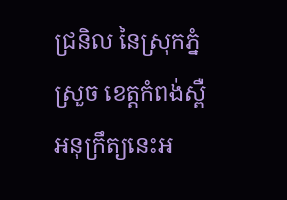ជ្រនិល នៃស្រុកភ្នំស្រួច ខេត្តកំពង់ស្ពឺ
អនុក្រឹត្យនេះអ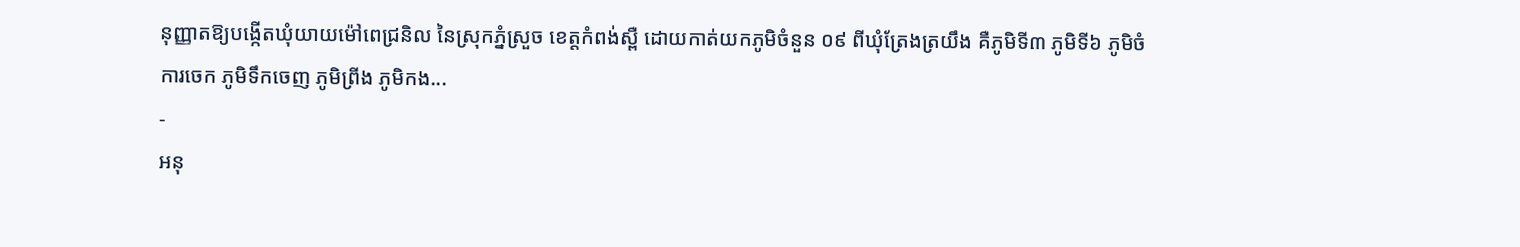នុញ្ញាតឱ្យបង្កើតឃុំយាយម៉ៅពេជ្រនិល នៃស្រុកភ្នំស្រួច ខេត្តកំពង់ស្ពឺ ដោយកាត់យកភូមិចំនួន ០៩ ពីឃុំត្រែងត្រយឹង គឺភូមិទី៣ ភូមិទី៦ ភូមិចំការចេក ភូមិទឹកចេញ ភូមិព្រីង ភូមិកង...
-
អនុ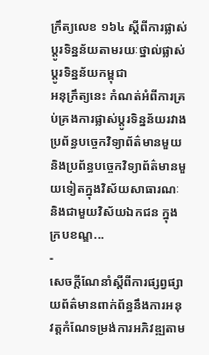ក្រឹត្យលេខ ១៦៤ ស្តីពីការផ្លាស់ប្តូរទិន្នន័យតាមរយៈថ្នាល់ផ្លាស់ប្តូរទិន្នន័យកម្ពុជា
អនុក្រឹត្យនេះ កំណត់អំពីការគ្រប់គ្រងការផ្លាស់ប្តូរទិន្នន័យរវាងប្រព័ន្ធបច្ចេកវិទ្យាព័ត៌មានមួយ និងប្រព័ន្ធបច្ចេកវិទ្យាព័ត៌មានមួយទៀតក្នុងវិស័យសាធារណៈ និងជាមួយវិស័យឯកជន ក្នុងក្របខណ្ឌ...
-
សេចក្តីណែនាំស្តីពីការផ្សព្វផ្សាយព័ត៌មានពាក់ព័ន្ធនឹងការអនុវត្តកំណែទម្រង់ការអភិវឌ្ឍតាម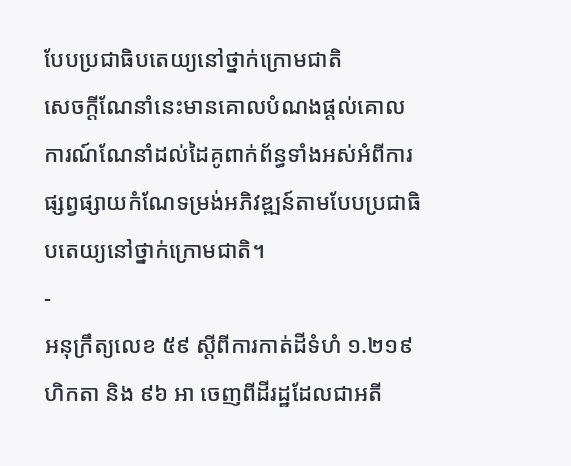បែបប្រជាធិបតេយ្យនៅថ្នាក់ក្រោមជាតិ
សេចក្តីណែនាំនេះមានគោលបំណងផ្តល់គោលការណ៍ណែនាំដល់ដៃគូពាក់ព័ន្ធទាំងអស់អំពីការផ្សព្វផ្សាយកំណែទម្រង់អភិវឌ្ឍន៍តាមបែបប្រជាធិបតេយ្យនៅថ្នាក់ក្រោមជាតិ។
-
អនុក្រឹត្យលេខ ៥៩ ស្តីពីការកាត់ដីទំហំ ១.២១៩ ហិកតា និង ៩៦ អា ចេញពីដីរដ្ឋដែលជាអតី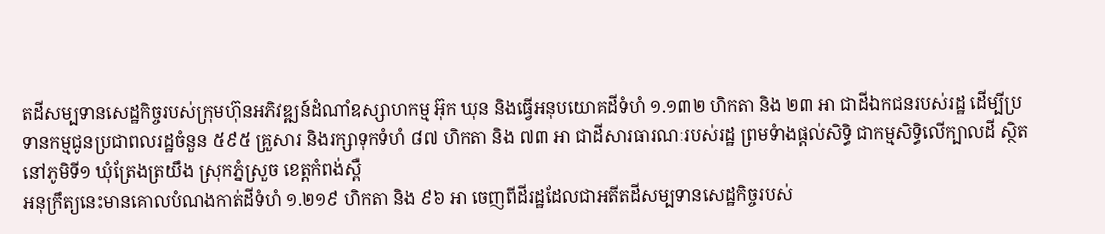តដីសម្បទានសេដ្ឋកិច្ចរបស់ក្រុមហ៊ុនអភិវឌ្ឍន៍ដំណាំឧស្សាហកម្ម អ៊ុក ឃុន និងធ្វើអនុបយោគដីទំហំ ១.១៣២ ហិកតា និង ២៣ អា ជាដីឯកជនរបស់រដ្ឋ ដើម្បីប្រទានកម្មជូនប្រជាពលរដ្ឋចំនួន ៥៩៥ គ្រួសារ និងរក្សាទុកទំហំ ៨៧ ហិកតា និង ៧៣ អា ជាដីសារធារណៈរបស់រដ្ឋ ព្រមទំាងផ្តល់សិទ្ធិ ជាកម្មសិទ្ធិលើក្បាលដី ស្ថិតនៅភូមិទី១ ឃុំត្រែងត្រយឹង ស្រុកភ្នំស្រួច ខេត្តកំពង់ស្ពឺ
អនុក្រឹត្យនេះមានគោលបំណងកាត់ដីទំហំ ១.២១៩ ហិកតា និង ៩៦ អា ចេញពីដីរដ្ឋដែលជាអតីតដីសម្បទានសេដ្ឋកិច្ចរបស់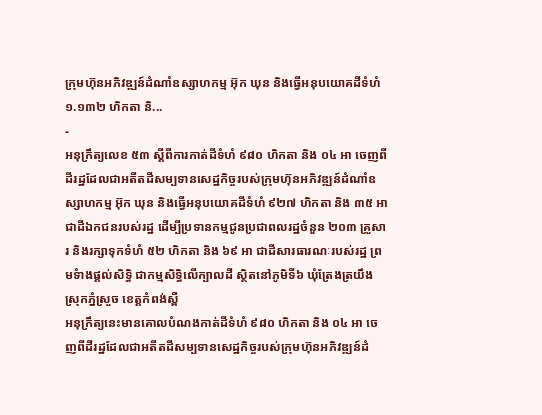ក្រុមហ៊ុនអភិវឌ្ឍន៍ដំណាំឧស្សាហកម្ម អ៊ុក ឃុន និងធ្វើអនុបយោគដីទំហំ ១.១៣២ ហិកតា និ...
-
អនុក្រឹត្យលេខ ៥៣ ស្តីពីការកាត់ដីទំហំ ៩៨០ ហិកតា និង ០៤ អា ចេញពីដីរដ្ឋដែលជាអតីតដីសម្បទានសេដ្ឋកិច្ចរបស់ក្រុមហ៊ុនអភិវឌ្ឍន៍ដំណាំឧស្សាហកម្ម អ៊ុក ឃុន និងធ្វើអនុបយោគដីទំហំ ៩២៧ ហិកតា និង ៣៥ អា ជាដីឯកជនរបស់រដ្ឋ ដើម្បីប្រទានកម្មជូនប្រជាពលរដ្ឋចំនួន ២០៣ គ្រួសារ និងរក្សាទុកទំហំ ៥២ ហិកតា និង ៦៩ អា ជាដីសារធារណៈរបស់រដ្ឋ ព្រមទំាងផ្តល់សិទ្ធិ ជាកម្មសិទ្ធិលើក្បាលដី ស្ថិតនៅភូមិទី៦ ឃុំត្រែងត្រយឹង ស្រុកភ្នំស្រួច ខេត្តកំពង់ស្ពឺ
អនុក្រឹត្យនេះមានគោលបំណងកាត់ដីទំហំ ៩៨០ ហិកតា និង ០៤ អា ចេញពីដីរដ្ឋដែលជាអតីតដីសម្បទានសេដ្ឋកិច្ចរបស់ក្រុមហ៊ុនអភិវឌ្ឍន៍ដំ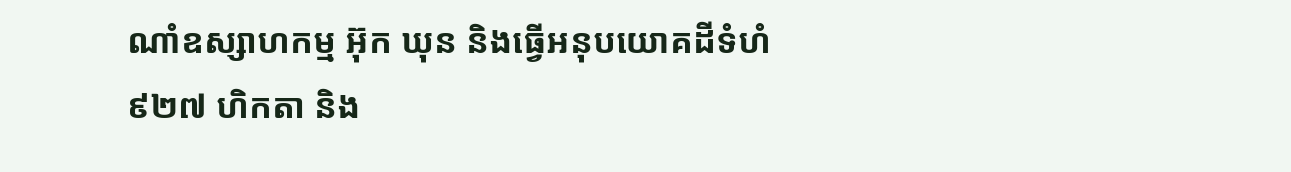ណាំឧស្សាហកម្ម អ៊ុក ឃុន និងធ្វើអនុបយោគដីទំហំ ៩២៧ ហិកតា និង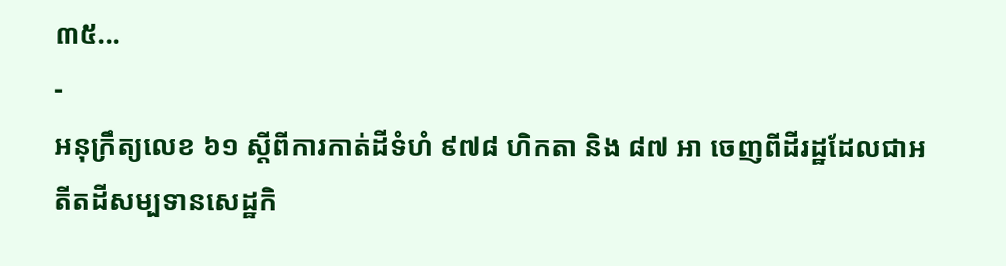៣៥...
-
អនុក្រឹត្យលេខ ៦១ ស្តីពីការកាត់ដីទំហំ ៩៧៨ ហិកតា និង ៨៧ អា ចេញពីដីរដ្ឋដែលជាអតីតដីសម្បទានសេដ្ឋកិ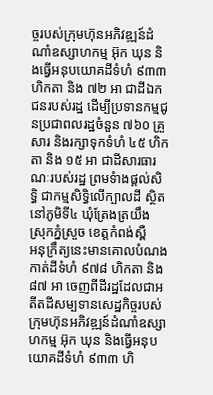ច្ចរបស់ក្រុមហ៊ុនអភិវឌ្ឍន៍ដំណាំឧស្សាហកម្ម អ៊ុក ឃុន និងធ្វើអនុបយោគដីទំហំ ៩៣៣ ហិកតា និង ៧២ អា ជាដីឯកជនរបស់រដ្ឋ ដើម្បីប្រទានកម្មជូនប្រជាពលរដ្ឋចំនួន ៧៦០ គ្រួសារ និងរក្សាទុកទំហំ ៤៥ ហិកតា និង ១៥ អា ជាដីសារធារណៈរបស់រដ្ឋ ព្រមទំាងផ្តល់សិទ្ធិ ជាកម្មសិទ្ធិលើក្បាលដី ស្ថិតនៅភូមិទី៤ ឃុំត្រែងត្រយឹង ស្រុកភ្នំស្រួច ខេត្តកំពង់ស្ពឺ
អនុក្រឹត្យនេះមានគោលបំណងកាត់ដីទំហំ ៩៧៨ ហិកតា និង ៨៧ អា ចេញពីដីរដ្ឋដែលជាអតីតដីសម្បទានសេដ្ឋកិច្ចរបស់ក្រុមហ៊ុនអភិវឌ្ឍន៍ដំណាំឧស្សាហកម្ម អ៊ុក ឃុន និងធ្វើអនុបយោគដីទំហំ ៩៣៣ ហិ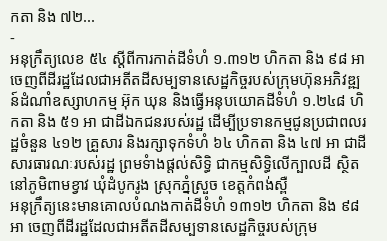កតា និង ៧២...
-
អនុក្រឹត្យលេខ ៥៤ ស្តីពីការកាត់ដីទំហំ ១.៣១២ ហិកតា និង ៩៨ អា ចេញពីដីរដ្ឋដែលជាអតីតដីសម្បទានសេដ្ឋកិច្ចរបស់ក្រុមហ៊ុនអភិវឌ្ឍន៍ដំណាំឧស្សាហកម្ម អ៊ុក ឃុន និងធ្វើអនុបយោគដីទំហំ ១.២៤៨ ហិកតា និង ៥១ អា ជាដីឯកជនរបស់រដ្ឋ ដើម្បីប្រទានកម្មជូនប្រជាពលរដ្ឋចំនួន ៤១២ គ្រួសារ និងរក្សាទុកទំហំ ៦៤ ហិកតា និង ៤៧ អា ជាដីសារធារណៈរបស់រដ្ឋ ព្រមទំាងផ្តល់សិទ្ធិ ជាកម្មសិទ្ធិលើក្បាលដី ស្ថិតនៅភូមិពាមខ្វាវ ឃុំដំបូករូង ស្រុកភ្នំស្រួច ខេត្តកំពង់ស្ពឺ
អនុក្រឹត្យនេះមានគោលបំណងកាត់ដីទំហំ ១៣១២ ហិកតា និង ៩៨ អា ចេញពីដីរដ្ឋដែលជាអតីតដីសម្បទានសេដ្ឋកិច្ចរបស់ក្រុម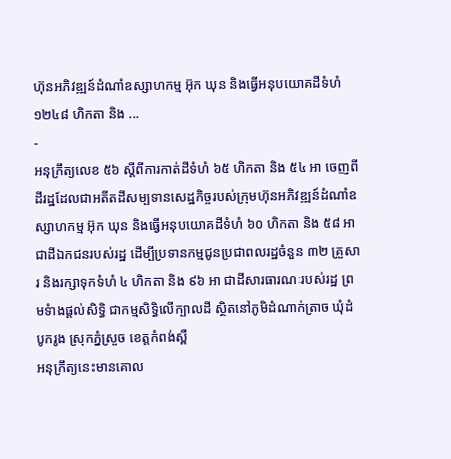ហ៊ុនអភិវឌ្ឍន៍ដំណាំឧស្សាហកម្ម អ៊ុក ឃុន និងធ្វើអនុបយោគដីទំហំ ១២៤៨ ហិកតា និង ...
-
អនុក្រឹត្យលេខ ៥៦ ស្តីពីការកាត់ដីទំហំ ៦៥ ហិកតា និង ៥៤ អា ចេញពីដីរដ្ឋដែលជាអតីតដីសម្បទានសេដ្ឋកិច្ចរបស់ក្រុមហ៊ុនអភិវឌ្ឍន៍ដំណាំឧស្សាហកម្ម អ៊ុក ឃុន និងធ្វើអនុបយោគដីទំហំ ៦០ ហិកតា និង ៥៨ អា ជាដីឯកជនរបស់រដ្ឋ ដើម្បីប្រទានកម្មជូនប្រជាពលរដ្ឋចំនួន ៣២ គ្រួសារ និងរក្សាទុកទំហំ ៤ ហិកតា និង ៩៦ អា ជាដីសារធារណៈរបស់រដ្ឋ ព្រមទំាងផ្តល់សិទ្ធិ ជាកម្មសិទ្ធិលើក្បាលដី ស្ថិតនៅភូមិដំណាក់ត្រាច ឃុំដំបូករូង ស្រុកភ្នំស្រួច ខេត្តកំពង់ស្ពឺ
អនុក្រឹត្យនេះមានគោល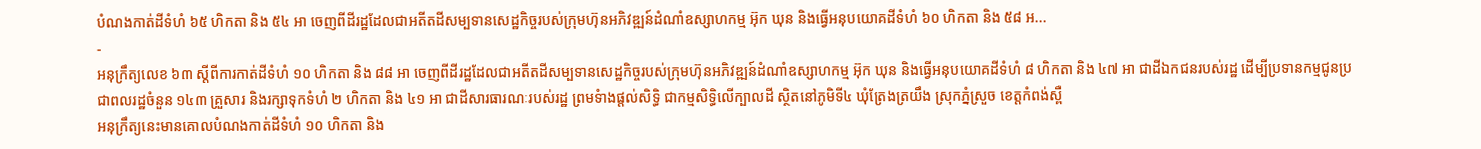បំណងកាត់ដីទំហំ ៦៥ ហិកតា និង ៥៤ អា ចេញពីដីរដ្ឋដែលជាអតីតដីសម្បទានសេដ្ឋកិច្ចរបស់ក្រុមហ៊ុនអភិវឌ្ឍន៍ដំណាំឧស្សាហកម្ម អ៊ុក ឃុន និងធ្វើអនុបយោគដីទំហំ ៦០ ហិកតា និង ៥៨ អ...
-
អនុក្រឹត្យលេខ ៦៣ ស្តីពីការកាត់ដីទំហំ ១០ ហិកតា និង ៨៨ អា ចេញពីដីរដ្ឋដែលជាអតីតដីសម្បទានសេដ្ឋកិច្ចរបស់ក្រុមហ៊ុនអភិវឌ្ឍន៍ដំណាំឧស្សាហកម្ម អ៊ុក ឃុន និងធ្វើអនុបយោគដីទំហំ ៨ ហិកតា និង ៤៧ អា ជាដីឯកជនរបស់រដ្ឋ ដើម្បីប្រទានកម្មជូនប្រជាពលរដ្ឋចំនួន ១៤៣ គ្រួសារ និងរក្សាទុកទំហំ ២ ហិកតា និង ៤១ អា ជាដីសារធារណៈរបស់រដ្ឋ ព្រមទំាងផ្តល់សិទ្ធិ ជាកម្មសិទ្ធិលើក្បាលដី ស្ថិតនៅភូមិទី៤ ឃុំត្រែងត្រយឹង ស្រុកភ្នំស្រួច ខេត្តកំពង់ស្ពឺ
អនុក្រឹត្យនេះមានគោលបំណងកាត់ដីទំហំ ១០ ហិកតា និង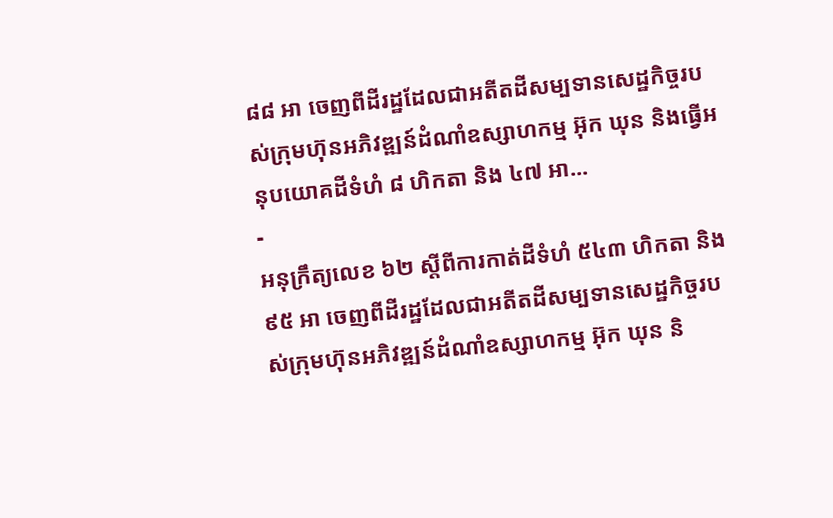៨៨ អា ចេញពីដីរដ្ឋដែលជាអតីតដីសម្បទានសេដ្ឋកិច្ចរបស់ក្រុមហ៊ុនអភិវឌ្ឍន៍ដំណាំឧស្សាហកម្ម អ៊ុក ឃុន និងធ្វើអនុបយោគដីទំហំ ៨ ហិកតា និង ៤៧ អា...
-
អនុក្រឹត្យលេខ ៦២ ស្តីពីការកាត់ដីទំហំ ៥៤៣ ហិកតា និង ៩៥ អា ចេញពីដីរដ្ឋដែលជាអតីតដីសម្បទានសេដ្ឋកិច្ចរបស់ក្រុមហ៊ុនអភិវឌ្ឍន៍ដំណាំឧស្សាហកម្ម អ៊ុក ឃុន និ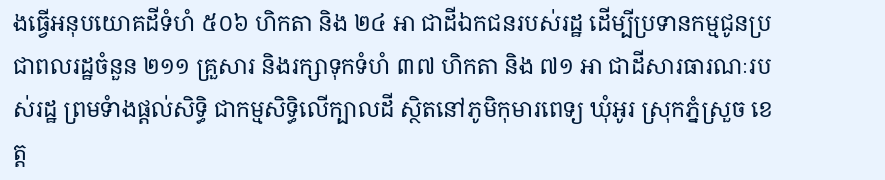ងធ្វើអនុបយោគដីទំហំ ៥០៦ ហិកតា និង ២៤ អា ជាដីឯកជនរបស់រដ្ឋ ដើម្បីប្រទានកម្មជូនប្រជាពលរដ្ឋចំនួន ២១១ គ្រួសារ និងរក្សាទុកទំហំ ៣៧ ហិកតា និង ៧១ អា ជាដីសារធារណៈរបស់រដ្ឋ ព្រមទំាងផ្តល់សិទ្ធិ ជាកម្មសិទ្ធិលើក្បាលដី ស្ថិតនៅភូមិកុមារពេទ្យ ឃុំអូរ ស្រុកភ្នំស្រួច ខេត្ត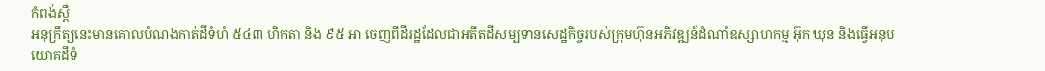កំពង់ស្ពឺ
អនុក្រឹត្យនេះមានគោលបំណងកាត់ដីទំហំ ៥៤៣ ហិកតា និង ៩៥ អា ចេញពីដីរដ្ឋដែលជាអតីតដីសម្បទានសេដ្ឋកិច្ចរបស់ក្រុមហ៊ុនអភិវឌ្ឍន៍ដំណាំឧស្សាហកម្ម អ៊ុក ឃុន និងធ្វើអនុបយោគដីទំ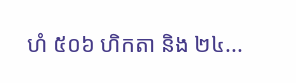ហំ ៥០៦ ហិកតា និង ២៤...